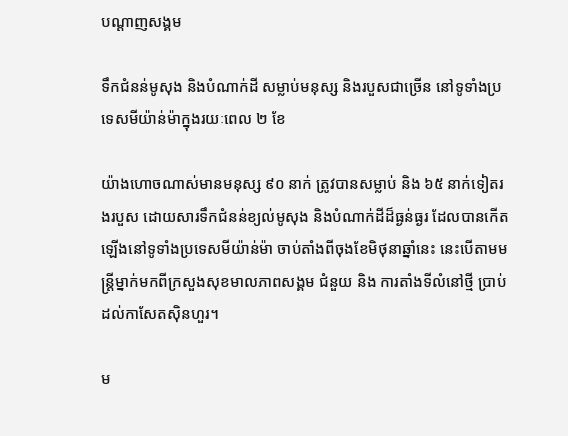បណ្តាញសង្គម

ទឹកជំនន់មូសុង និងបំណាក់ដី សម្លាប់មនុស្ស និងរបួសជាច្រើន នៅទូទាំងប្រទេសមីយ៉ាន់ម៉ាក្នុងរយៈពេល ២ ខែ

យ៉ាងហោចណាស់មានមនុស្ស ៩០ នាក់ ត្រូវបានសម្លាប់ និង ៦៥ នាក់ទៀតរងរបួស ដោយសារទឹកជំនន់ខ្យល់មូសុង និងបំណាក់ដីដ៏ធ្ងន់ធ្ងរ ដែលបានកើតឡើងនៅទូទាំងប្រទេសមីយ៉ាន់ម៉ា ចាប់តាំងពីចុងខែមិថុនាឆ្នាំនេះ នេះបើតាមមន្រ្តីម្នាក់មកពីក្រសួងសុខមាលភាពសង្គម ជំនួយ និង ការតាំងទីលំនៅថ្មី ប្រាប់ដល់កាសែតស៊ិនហួរ។

ម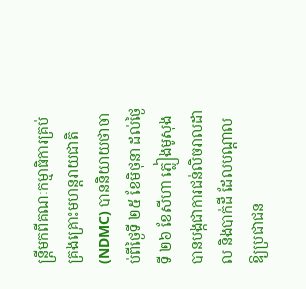ន្ត្រីមកពីគណៈកម្មាធិការគ្រប់គ្រងគ្រោះមហន្តរាយជាតិ (NDMC) បាននិយាយថាចាប់ពីថ្ងៃទី ២៥ ខែមិថុនា ដល់ថ្ងៃទី ២៦ ខែសីហា ភ្លៀងមូសុង បានបង្កជាការជន់លិចរាលដាល និងបាក់ដី ដែលបណ្តាលឱ្យប្រជាជន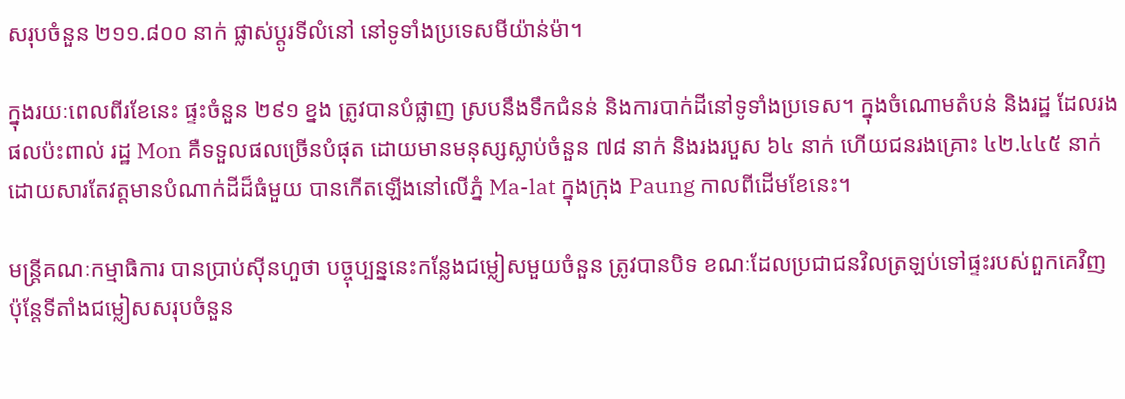សរុបចំនួន ២១១.៨០០ នាក់ ផ្លាស់ប្តូរទីលំនៅ នៅទូទាំងប្រទេសមីយ៉ាន់ម៉ា។

ក្នុងរយៈពេលពីរខែនេះ ផ្ទះចំនួន ២៩១ ខ្នង ត្រូវបានបំផ្លាញ ស្របនឹងទឹកជំនន់ និងការបាក់ដីនៅទូទាំងប្រទេស។ ក្នុងចំណោមតំបន់ និងរដ្ឋ ដែលរងផលប៉ះពាល់ រដ្ឋ Mon គឺទទួលផលច្រើនបំផុត ដោយមានមនុស្សស្លាប់ចំនួន ៧៨ នាក់ និងរងរបួស ៦៤ នាក់ ហើយជនរងគ្រោះ ៤២.៤៤៥ នាក់ ដោយសារតែវត្តមានបំណាក់ដីដ៏ធំមួយ បានកើតឡើងនៅលើភ្នំ Ma-lat ក្នុងក្រុង Paung កាលពីដើមខែនេះ។

មន្រ្តីគណៈកម្មាធិការ បានប្រាប់ស៊ីនហួថា បច្ចុប្បន្ននេះកន្លែងជម្លៀសមួយចំនួន ត្រូវបានបិទ ខណៈដែលប្រជាជនវិលត្រឡប់ទៅផ្ទះរបស់ពួកគេវិញ ប៉ុន្តែទីតាំងជម្លៀសសរុបចំនួន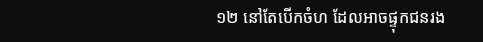១២ នៅតែបើកចំហ ដែលអាចផ្ទុកជនរង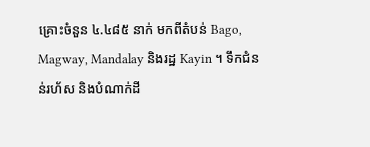គ្រោះចំនួន ៤.៤៨៥ នាក់ មកពីតំបន់ Bago, Magway, Mandalay និងរដ្ឋ Kayin ។ ទឹកជំនន់រហ័ស និងបំណាក់ដី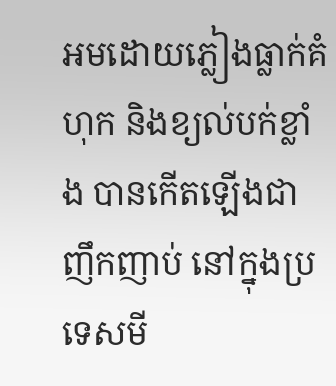អមដោយភ្លៀងធ្លាក់គំហុក និងខ្យល់បក់ខ្លាំង បានកើតឡើងជាញឹកញាប់ នៅក្នុងប្រទេសមី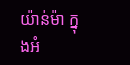យ៉ាន់ម៉ា ក្នុងអំ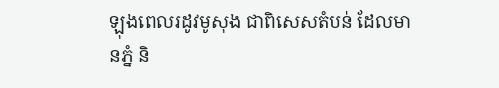ឡុងពេលរដូវមូសុង ជាពិសេសតំបន់ ដែលមានភ្នំ និ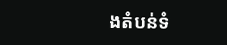ងតំបន់ទំ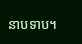នាបទាប។